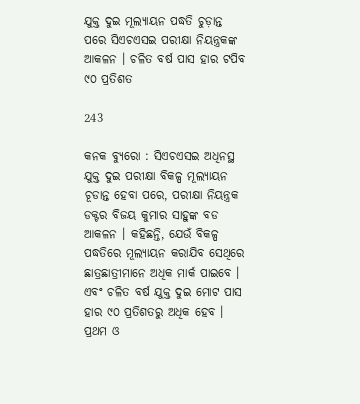ଯୁକ୍ତ ଦୁଇ ମୂଲ୍ୟାୟନ ପଦ୍ଧତି ଚୁଡ଼ାନ୍ତ ପରେ ସିଏଚଏସଇ ପରୀକ୍ଷା ନିୟନ୍ତ୍ରକଙ୍କ ଆକଳନ । ଚଳିତ ବର୍ଷ ପାସ ହାର ଟପିବ ୯୦ ପ୍ରତିଶତ

243

କନକ ବ୍ୟୁରୋ : ସିଏଚଏସଇ ଅଧିନସ୍ଥ ଯୁକ୍ତ ଦୁଇ ପରୀକ୍ଷା ବିକଳ୍ପ ମୂଲ୍ୟାୟନ ଚୂଡାନ୍ତ ହେବା ପରେ, ପରୀକ୍ଷା ନିୟନ୍ତ୍ରକ ଡକ୍ଟର ବିଜୟ କୁମାର ସାହୁଙ୍କ ବଡ ଆକଳନ । କହିଛନ୍ତି, ଯେଉଁ ବିକଳ୍ପ ପଦ୍ଧତିରେ ମୂଲ୍ୟାୟନ କରାଯିବ ସେଥିରେ ଛାତ୍ରଛାତ୍ରୀମାନେ ଅଧିକ ମାର୍କ ପାଇବେ । ଏବଂ ଚଳିତ ବର୍ଷ ଯୁକ୍ତ ଦୁଇ ମୋଟ ପାସ ହାର ୯୦ ପ୍ରତିଶତରୁ ଅଧିକ ହେବ ।
ପ୍ରଥମ ଓ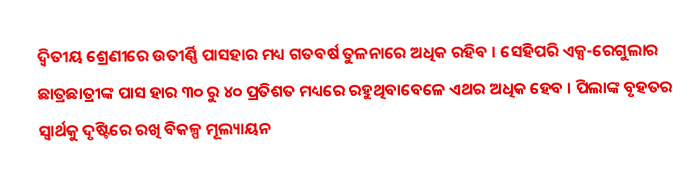ଦ୍ୱିତୀୟ ଶ୍ରେଣୀରେ ଉତୀର୍ଣ୍ଣି ପାସହାର ମଧ୍ୟ ଗତବର୍ଷ ତୁଳନାରେ ଅଧିକ ରହିବ । ସେହିପରି ଏକ୍ସ-ରେଗୁଲାର ଛାତ୍ରଛାତ୍ରୀଙ୍କ ପାସ ହାର ୩୦ ରୁ ୪୦ ପ୍ରତିଶତ ମଧ୍ୟରେ ରହୁଥିବାବେଳେ ଏଥର ଅଧିକ ହେବ । ପିଲାଙ୍କ ବୃହତର ସ୍ୱାର୍ଥକୁ ଦୃଷ୍ଟିରେ ରଖି ବିକଳ୍ପ ମୂଲ୍ୟାୟନ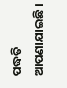ପଦ୍ଧତି ଆପଣାଯାଇଛି ।